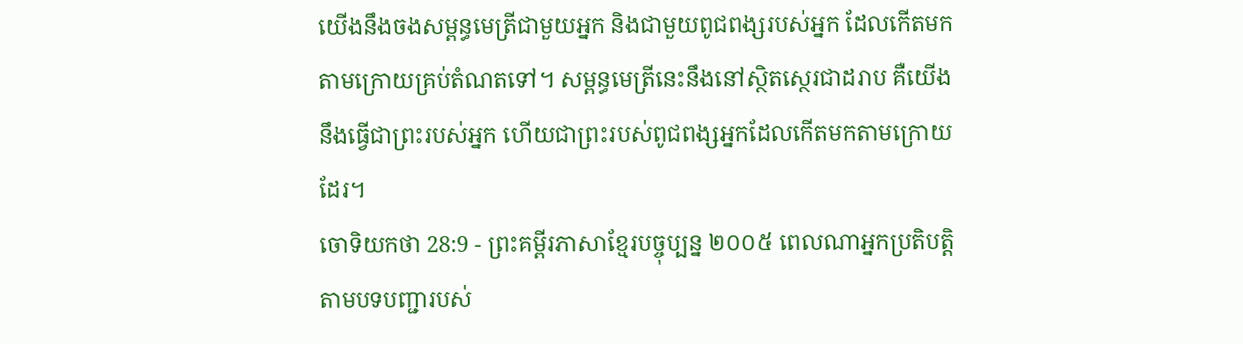យើងនឹងចងសម្ពន្ធមេត្រីជាមួយអ្នក និងជាមួយពូជពង្សរបស់អ្នក ដែលកើតមកតាមក្រោយគ្រប់តំណតទៅ។ សម្ពន្ធមេត្រីនេះនឹងនៅស្ថិតស្ថេរជាដរាប គឺយើងនឹងធ្វើជាព្រះរបស់អ្នក ហើយជាព្រះរបស់ពូជពង្សអ្នកដែលកើតមកតាមក្រោយដែរ។
ចោទិយកថា 28:9 - ព្រះគម្ពីរភាសាខ្មែរបច្ចុប្បន្ន ២០០៥ ពេលណាអ្នកប្រតិបត្តិតាមបទបញ្ជារបស់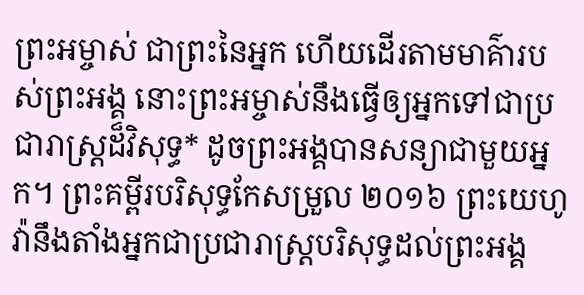ព្រះអម្ចាស់ ជាព្រះនៃអ្នក ហើយដើរតាមមាគ៌ារបស់ព្រះអង្គ នោះព្រះអម្ចាស់នឹងធ្វើឲ្យអ្នកទៅជាប្រជារាស្ត្រដ៏វិសុទ្ធ* ដូចព្រះអង្គបានសន្យាជាមួយអ្នក។ ព្រះគម្ពីរបរិសុទ្ធកែសម្រួល ២០១៦ ព្រះយេហូវ៉ានឹងតាំងអ្នកជាប្រជារាស្ត្របរិសុទ្ធដល់ព្រះអង្គ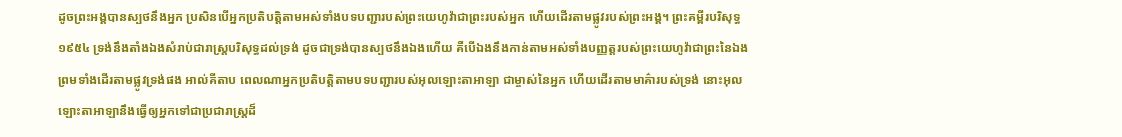ដូចព្រះអង្គបានស្បថនឹងអ្នក ប្រសិនបើអ្នកប្រតិបត្តិតាមអស់ទាំងបទបញ្ជារបស់ព្រះយេហូវ៉ាជាព្រះរបស់អ្នក ហើយដើរតាមផ្លូវរបស់ព្រះអង្គ។ ព្រះគម្ពីរបរិសុទ្ធ ១៩៥៤ ទ្រង់នឹងតាំងឯងសំរាប់ជារាស្ត្របរិសុទ្ធដល់ទ្រង់ ដូចជាទ្រង់បានស្បថនឹងឯងហើយ គឺបើឯងនឹងកាន់តាមអស់ទាំងបញ្ញត្តរបស់ព្រះយេហូវ៉ាជាព្រះនៃឯង ព្រមទាំងដើរតាមផ្លូវទ្រង់ផង អាល់គីតាប ពេលណាអ្នកប្រតិបត្តិតាមបទបញ្ជារបស់អុលឡោះតាអាឡា ជាម្ចាស់នៃអ្នក ហើយដើរតាមមាគ៌ារបស់ទ្រង់ នោះអុលឡោះតាអាឡានឹងធ្វើឲ្យអ្នកទៅជាប្រជារាស្ត្រដ៏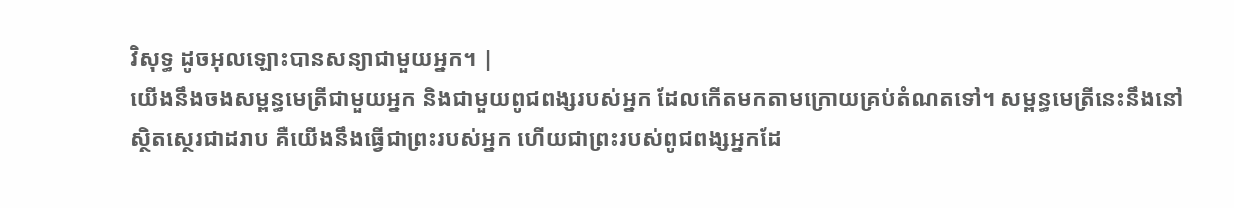វិសុទ្ធ ដូចអុលឡោះបានសន្យាជាមួយអ្នក។ |
យើងនឹងចងសម្ពន្ធមេត្រីជាមួយអ្នក និងជាមួយពូជពង្សរបស់អ្នក ដែលកើតមកតាមក្រោយគ្រប់តំណតទៅ។ សម្ពន្ធមេត្រីនេះនឹងនៅស្ថិតស្ថេរជាដរាប គឺយើងនឹងធ្វើជាព្រះរបស់អ្នក ហើយជាព្រះរបស់ពូជពង្សអ្នកដែ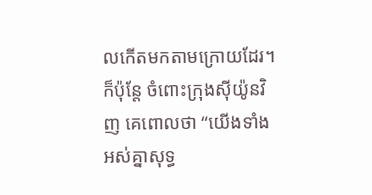លកើតមកតាមក្រោយដែរ។
ក៏ប៉ុន្តែ ចំពោះក្រុងស៊ីយ៉ូនវិញ គេពោលថា “យើងទាំងអស់គ្នាសុទ្ធ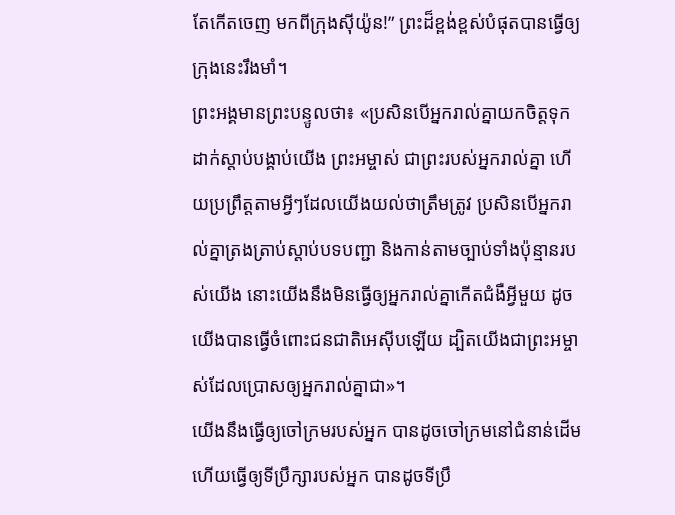តែកើតចេញ មកពីក្រុងស៊ីយ៉ូន!” ព្រះដ៏ខ្ពង់ខ្ពស់បំផុតបានធ្វើឲ្យក្រុងនេះរឹងមាំ។
ព្រះអង្គមានព្រះបន្ទូលថា៖ «ប្រសិនបើអ្នករាល់គ្នាយកចិត្តទុកដាក់ស្ដាប់បង្គាប់យើង ព្រះអម្ចាស់ ជាព្រះរបស់អ្នករាល់គ្នា ហើយប្រព្រឹត្តតាមអ្វីៗដែលយើងយល់ថាត្រឹមត្រូវ ប្រសិនបើអ្នករាល់គ្នាត្រងត្រាប់ស្ដាប់បទបញ្ជា និងកាន់តាមច្បាប់ទាំងប៉ុន្មានរបស់យើង នោះយើងនឹងមិនធ្វើឲ្យអ្នករាល់គ្នាកើតជំងឺអ្វីមួយ ដូចយើងបានធ្វើចំពោះជនជាតិអេស៊ីបឡើយ ដ្បិតយើងជាព្រះអម្ចាស់ដែលប្រោសឲ្យអ្នករាល់គ្នាជា»។
យើងនឹងធ្វើឲ្យចៅក្រមរបស់អ្នក បានដូចចៅក្រមនៅជំនាន់ដើម ហើយធ្វើឲ្យទីប្រឹក្សារបស់អ្នក បានដូចទីប្រឹ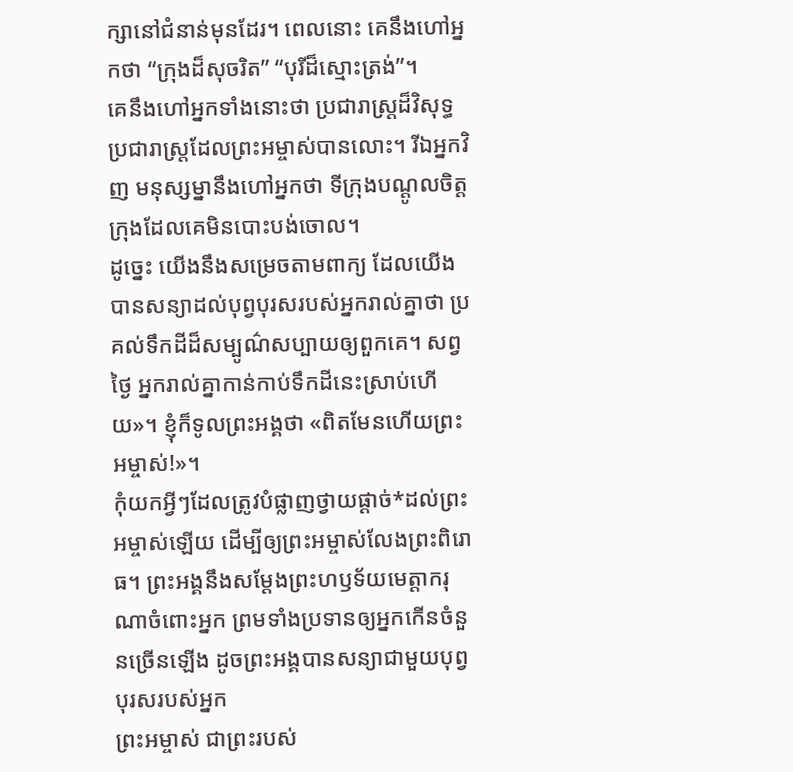ក្សានៅជំនាន់មុនដែរ។ ពេលនោះ គេនឹងហៅអ្នកថា “ក្រុងដ៏សុចរិត” “បុរីដ៏ស្មោះត្រង់”។
គេនឹងហៅអ្នកទាំងនោះថា ប្រជារាស្ត្រដ៏វិសុទ្ធ ប្រជារាស្ត្រដែលព្រះអម្ចាស់បានលោះ។ រីឯអ្នកវិញ មនុស្សម្នានឹងហៅអ្នកថា ទីក្រុងបណ្ដូលចិត្ត ក្រុងដែលគេមិនបោះបង់ចោល។
ដូច្នេះ យើងនឹងសម្រេចតាមពាក្យ ដែលយើងបានសន្យាដល់បុព្វបុរសរបស់អ្នករាល់គ្នាថា ប្រគល់ទឹកដីដ៏សម្បូណ៌សប្បាយឲ្យពួកគេ។ សព្វថ្ងៃ អ្នករាល់គ្នាកាន់កាប់ទឹកដីនេះស្រាប់ហើយ»។ ខ្ញុំក៏ទូលព្រះអង្គថា «ពិតមែនហើយព្រះអម្ចាស់!»។
កុំយកអ្វីៗដែលត្រូវបំផ្លាញថ្វាយផ្ដាច់*ដល់ព្រះអម្ចាស់ឡើយ ដើម្បីឲ្យព្រះអម្ចាស់លែងព្រះពិរោធ។ ព្រះអង្គនឹងសម្តែងព្រះហឫទ័យមេត្តាករុណាចំពោះអ្នក ព្រមទាំងប្រទានឲ្យអ្នកកើនចំនួនច្រើនឡើង ដូចព្រះអង្គបានសន្យាជាមួយបុព្វបុរសរបស់អ្នក
ព្រះអម្ចាស់ ជាព្រះរបស់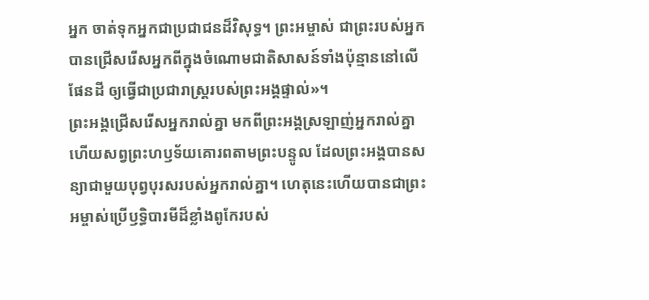អ្នក ចាត់ទុកអ្នកជាប្រជាជនដ៏វិសុទ្ធ។ ព្រះអម្ចាស់ ជាព្រះរបស់អ្នក បានជ្រើសរើសអ្នកពីក្នុងចំណោមជាតិសាសន៍ទាំងប៉ុន្មាននៅលើផែនដី ឲ្យធ្វើជាប្រជារាស្ត្ររបស់ព្រះអង្គផ្ទាល់»។
ព្រះអង្គជ្រើសរើសអ្នករាល់គ្នា មកពីព្រះអង្គស្រឡាញ់អ្នករាល់គ្នា ហើយសព្វព្រះហឫទ័យគោរពតាមព្រះបន្ទូល ដែលព្រះអង្គបានសន្យាជាមួយបុព្វបុរសរបស់អ្នករាល់គ្នា។ ហេតុនេះហើយបានជាព្រះអម្ចាស់ប្រើឫទ្ធិបារមីដ៏ខ្លាំងពូកែរបស់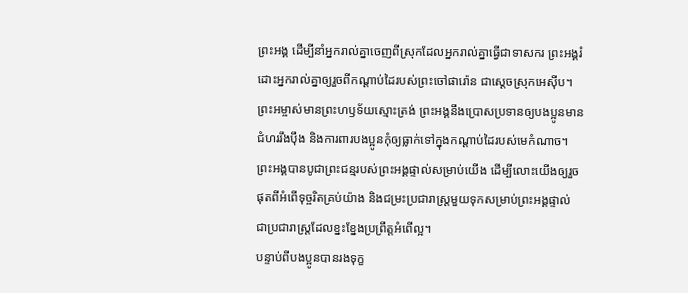ព្រះអង្គ ដើម្បីនាំអ្នករាល់គ្នាចេញពីស្រុកដែលអ្នករាល់គ្នាធ្វើជាទាសករ ព្រះអង្គរំដោះអ្នករាល់គ្នាឲ្យរួចពីកណ្ដាប់ដៃរបស់ព្រះចៅផារ៉ោន ជាស្ដេចស្រុកអេស៊ីប។
ព្រះអម្ចាស់មានព្រះហឫទ័យស្មោះត្រង់ ព្រះអង្គនឹងប្រោសប្រទានឲ្យបងប្អូនមានជំហររឹងប៉ឹង និងការពារបងប្អូនកុំឲ្យធ្លាក់ទៅក្នុងកណ្ដាប់ដៃរបស់មេកំណាច។
ព្រះអង្គបានបូជាព្រះជន្មរបស់ព្រះអង្គផ្ទាល់សម្រាប់យើង ដើម្បីលោះយើងឲ្យរួចផុតពីអំពើទុច្ចរិតគ្រប់យ៉ាង និងជម្រះប្រជារាស្ត្រមួយទុកសម្រាប់ព្រះអង្គផ្ទាល់ ជាប្រជារាស្ត្រដែលខ្នះខ្នែងប្រព្រឹត្តអំពើល្អ។
បន្ទាប់ពីបងប្អូនបានរងទុក្ខ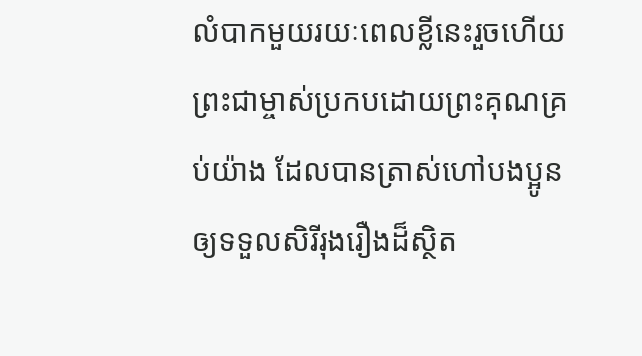លំបាកមួយរយៈពេលខ្លីនេះរួចហើយ ព្រះជាម្ចាស់ប្រកបដោយព្រះគុណគ្រប់យ៉ាង ដែលបានត្រាស់ហៅបងប្អូន ឲ្យទទួលសិរីរុងរឿងដ៏ស្ថិត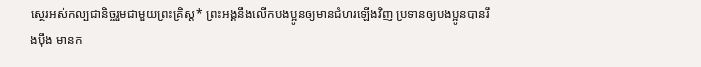ស្ថេរអស់កល្បជានិច្ចរួមជាមួយព្រះគ្រិស្ត* ព្រះអង្គនឹងលើកបងប្អូនឲ្យមានជំហរឡើងវិញ ប្រទានឲ្យបងប្អូនបានរឹងប៉ឹង មានក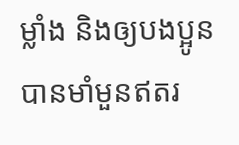ម្លាំង និងឲ្យបងប្អូនបានមាំមួនឥតរ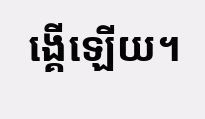ង្គើឡើយ។